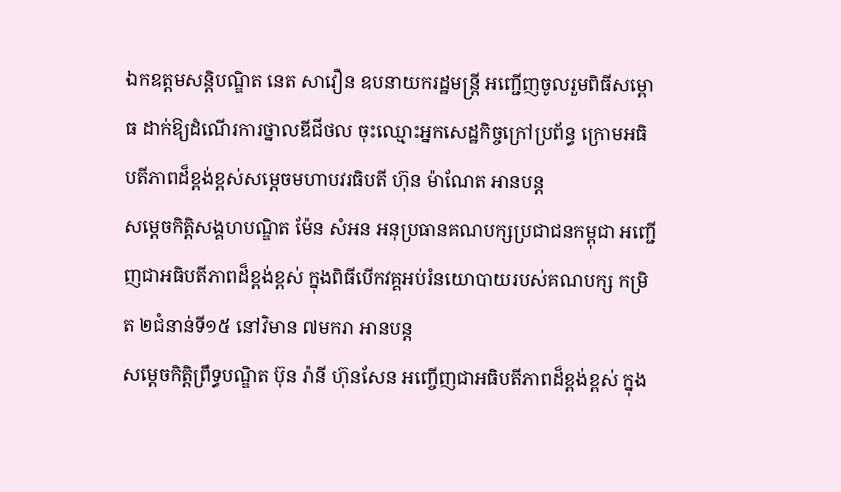ឯកឧត្តមសន្តិបណ្ឌិត នេត សាវឿន ឧបនាយករដ្ឋមន្រ្តី អញ្ជើញចូលរួមពិធីសម្ពោធ ដាក់ឱ្យដំណើរការថ្នាលឌីជីថល ចុះឈ្មោះអ្នកសេដ្ឋកិច្ចក្រៅប្រព័ន្ធ ក្រោមអធិបតីភាពដ៏ខ្ពង់ខ្ពស់សម្តេចមហាបវរធិបតី ហ៊ុន ម៉ាណែត អានបន្ត
សម្តេចកិត្តិសង្គហបណ្ឌិត ម៉ែន សំអន អនុប្រធានគណបក្សប្រជាជនកម្ពុជា អញ្ជើញជាអធិបតីភាពដ៏ខ្ពង់ខ្ពស់ ក្នុងពិធីបើកវគ្គអប់រំនយោបាយរបស់គណបក្ស កម្រិត ២ជំនាន់ទី១៥ នៅវិមាន ៧មករា អានបន្ត
សម្ដេចកិត្ដិព្រឹទ្ធបណ្ឌិត ប៊ុន រ៉ានី ហ៊ុនសែន អញ្ចើញជាអធិបតីភាពដ៏ខ្ពង់ខ្ពស់ ក្នុង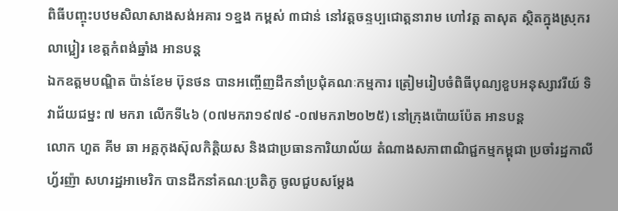ពិធីបញ្ចុះបឋមសិលាសាងសង់អគារ ១ខ្នង កម្ពស់ ៣ជាន់ នៅវត្ដចន្ទប្បជោត្ដនារាម ហៅវត្ដ តាសុត ស្ថិតក្នុងស្រុករលាប្អៀរ ខេត្ដកំពង់ឆ្នាំង អានបន្ត
ឯកឧត្តមបណ្ឌិត ប៉ាន់ខែម ប៊ុនថន បានអញ្ចើញដឹកនាំប្រជុំគណៈកម្មការ ត្រៀមរៀបចំពិធីបុណ្យខួបអនុស្សាវរីយ៍ ទិវាជ័យជម្នះ ៧ មករា លើកទី៤៦ (០៧មករា១៩៧៩ -០៧មករា២០២៥) នៅក្រុងប៉ោយប៉ែត អានបន្ត
លោក ហួត គីម ឆា អគ្គកុងស៊ុលកិត្តិយស និងជាប្រធានការិយាល័យ តំណាងសភាពាណិជ្ជកម្មកម្ពុជា ប្រចាំរដ្ឋកាលីហ្វ័រញ៉ា សហរដ្ឋអាមេរិក បានដឹកនាំគណៈប្រតិភូ ចូលជួបសម្តែង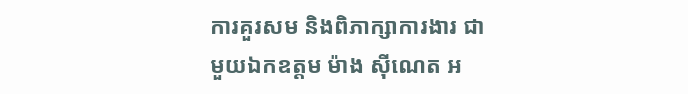ការគួរសម និងពិភាក្សាការងារ ជាមួយឯកឧត្តម ម៉ាង ស៊ីណេត អ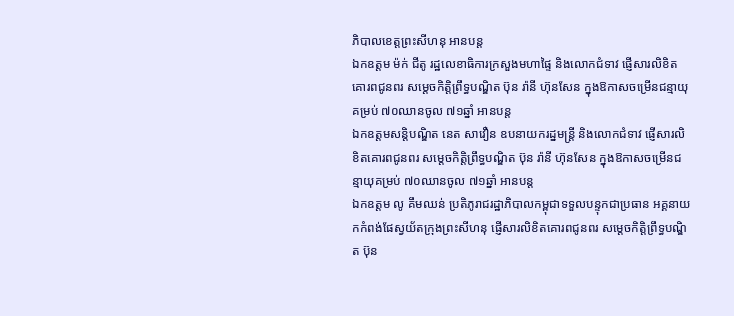ភិបាលខេត្តព្រះសីហនុ អានបន្ត
ឯកឧត្តម ម៉ក់ ជីតូ រដ្ឋលេខាធិការក្រសួងមហាផ្ទៃ និងលោកជំទាវ ផ្ញើសារលិខិតគោរពជូនពរ សម្តេចកិត្តិព្រឹទ្ធបណ្ឌិត ប៊ុន រ៉ានី ហ៊ុនសែន ក្នុងឱកាសចម្រើនជន្មាយុគម្រប់ ៧០ឈានចូល ៧១ឆ្នាំ អានបន្ត
ឯកឧត្តមសន្តិបណ្ឌិត នេត សាវឿន ឧបនាយករដ្នមន្ត្រី និងលោកជំទាវ ផ្ញើសារលិខិតគោរពជូនពរ សម្តេចកិត្តិព្រឹទ្ធបណ្ឌិត ប៊ុន រ៉ានី ហ៊ុនសែន ក្នុងឱកាសចម្រើនជន្មាយុគម្រប់ ៧០ឈានចូល ៧១ឆ្នាំ អានបន្ត
ឯកឧត្តម លូ គឹមឈន់ ប្រតិភូរាជរដ្ឋាភិបាលកម្ពុជាទទួលបន្ទុកជាប្រធាន អគ្គនាយកកំពង់ផែស្វយ័តក្រុងព្រះសីហនុ ផ្ញើសារលិខិតគោរពជូនពរ សម្តេចកិត្តិព្រឹទ្ធបណ្ឌិត ប៊ុន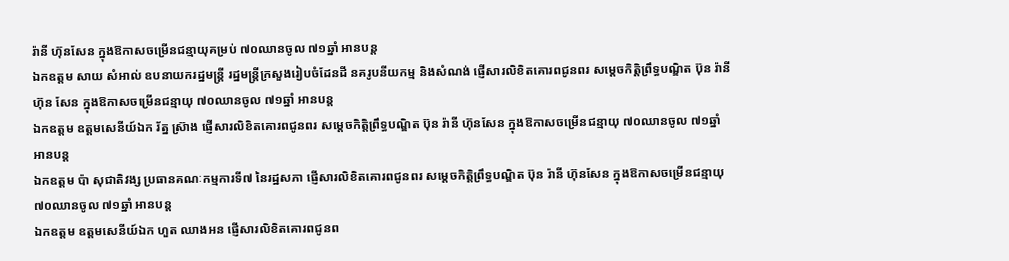រ៉ានី ហ៊ុនសែន ក្នុងឱកាសចម្រើនជន្មាយុគម្រប់ ៧០ឈានចូល ៧១ឆ្នាំ អានបន្ត
ឯកឧត្តម សាយ សំអាល់ ឧបនាយករដ្នមន្ត្រី រដ្នមន្ត្រីក្រសួងរៀបចំដែនដី នគរូបនីយកម្ម និងសំណង់ ផ្ញេីសារលិខិតគោរពជូនពរ សម្តេចកិត្តិព្រឹទ្ធបណ្ឌិត ប៊ុន រ៉ានី ហ៊ុន សែន ក្នុងឱកាសចម្រើនជន្មាយុ ៧០ឈានចូល ៧១ឆ្នាំ អានបន្ត
ឯកឧត្តម ឧត្តមសេនីយ៍ឯក រ័ត្ន ស្រ៊ាង ផ្ញើសារលិខិតគោរពជូនពរ សម្តេចកិត្តិព្រឹទ្ធបណ្ឌិត ប៊ុន រ៉ានី ហ៊ុនសែន ក្នុងឱកាសចម្រើនជន្មាយុ ៧០ឈានចូល ៧១ឆ្នាំ អានបន្ត
ឯកឧត្តម ប៉ា សុជាតិវង្ស ប្រធានគណៈកម្មការទី៧ នៃរដ្ឋសភា ផ្ញើសារលិខិតគោរពជូនពរ សម្តេចកិត្តិព្រឹទ្ធបណ្ឌិត ប៊ុន រ៉ានី ហ៊ុនសែន ក្នុងឱកាសចម្រើនជន្មាយុ ៧០ឈានចូល ៧១ឆ្នាំ អានបន្ត
ឯកឧត្ដម ឧត្ដមសេនីយ៍ឯក ហួត ឈាងអន ផ្ញើសារលិខិតគោរពជូនព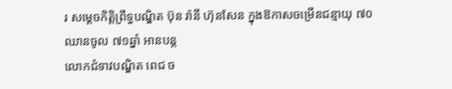រ សម្តេចកិត្តិព្រឹទ្ធបណ្ឌិត ប៊ុន រ៉ានី ហ៊ុនសែន ក្នុងឱកាសចម្រើនជន្មាយុ ៧០ឈានចូល ៧១ឆ្នាំ អានបន្ត
លោកជំទាវបណ្ឌិត ពេជ ច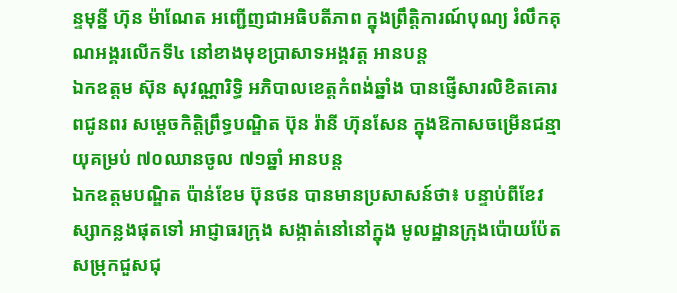ន្ទមុន្នី ហ៊ុន ម៉ាណែត អញ្ជើញជាអធិបតីភាព ក្នុងព្រឹត្តិការណ៍បុណ្យ រំលឹកគុណអង្គរលើកទី៤ នៅខាងមុខប្រាសាទអង្គវត្ត អានបន្ត
ឯកឧត្តម ស៊ុន សុវណ្ណារិទ្ធិ អភិបាលខេត្តកំពង់ឆ្នាំង បានផ្ញើសារលិខិតគោរពជូនពរ សម្តេចកិត្តិព្រឹទ្ធបណ្ឌិត ប៊ុន រ៉ានី ហ៊ុនសែន ក្នុងឱកាសចម្រើនជន្មាយុគម្រប់ ៧០ឈានចូល ៧១ឆ្នាំ អានបន្ត
ឯកឧត្តមបណ្ឌិត ប៉ាន់ខែម ប៊ុនថន បានមានប្រសាសន៍ថា៖ បន្ទាប់ពីខែវស្សាកន្លងផុតទៅ អាជ្ញាធរក្រុង សង្កាត់នៅនៅក្នុង មូលដ្ឋានក្រុងប៉ោយប៉ែត សម្រុកជួសជុ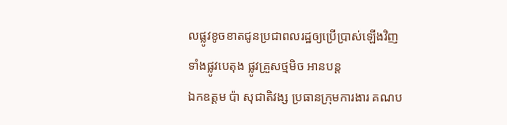លផ្លូវខូចខាតជូនប្រជាពលរដ្ឋឲ្យប្រើប្រាស់ឡើងវិញ ទាំងផ្លូវបេតុង ផ្លូវគ្រួសថ្មមិច អានបន្ត
ឯកឧត្តម ប៉ា សុជាតិវង្ស ប្រធានក្រុមការងារ គណប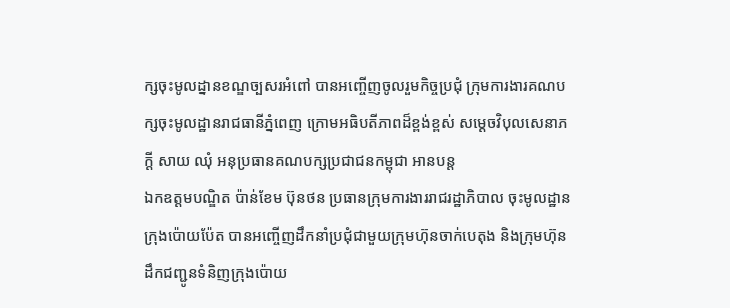ក្សចុះមូលដ្នានខណ្ឌច្បសរអំពៅ បានអញ្ចើញចូលរួមកិច្ចប្រជុំ ក្រុមការងារគណបក្សចុះមូលដ្ឋានរាជធានីភ្នំពេញ ក្រោមអធិបតីភាពដ៏ខ្ពង់ខ្ពស់ សម្ដេចវិបុលសេនាភក្ដី សាយ ឈុំ អនុប្រធានគណបក្សប្រជាជនកម្ពុជា អានបន្ត
ឯកឧត្តមបណ្ឌិត ប៉ាន់ខែម ប៊ុនថន ប្រធានក្រុមការងាររាជរដ្ឋាភិបាល ចុះមូលដ្ឋានក្រុងប៉ោយប៉ែត បានអញ្ចើញដឹកនាំប្រជុំជាមួយក្រុមហ៊ុនចាក់បេតុង និងក្រុមហ៊ុនដឹកជញ្ជូនទំនិញក្រុងប៉ោយ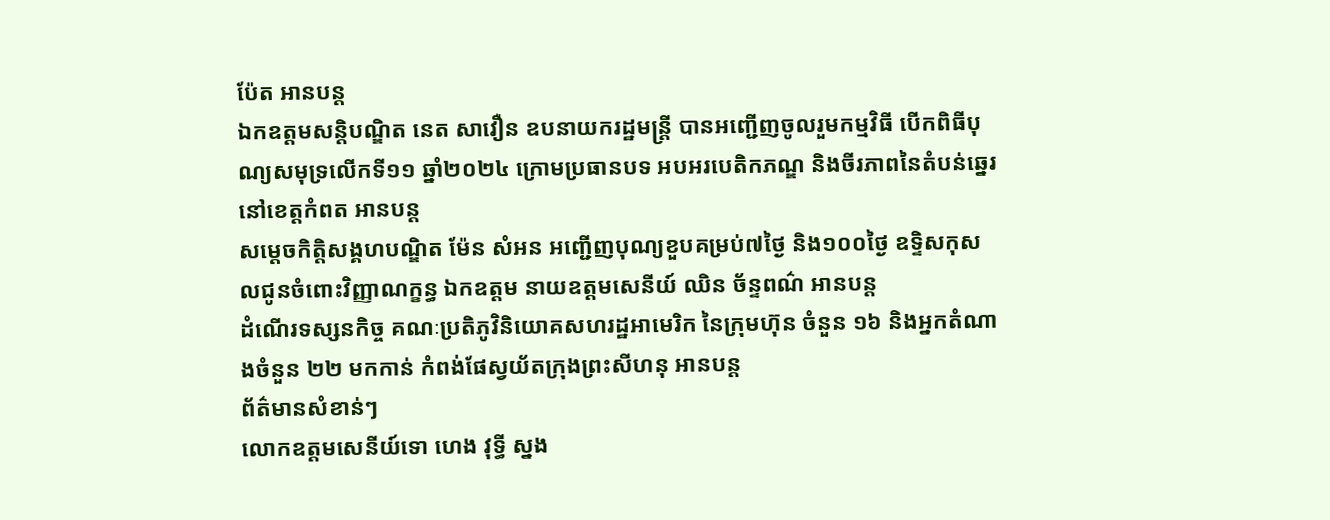ប៉ែត អានបន្ត
ឯកឧត្តមសន្តិបណ្ឌិត នេត សាវឿន ឧបនាយករដ្ឋមន្រ្តី បានអញ្ជើញចូលរួមកម្មវិធី បើកពិធីបុណ្យសមុទ្រលើកទី១១ ឆ្នាំ២០២៤ ក្រោមប្រធានបទ អបអរបេតិកភណ្ឌ និងចីរភាពនៃតំបន់ឆ្នេរ នៅខេត្តកំពត អានបន្ត
សម្តេចកិត្តិសង្គហបណ្ឌិត ម៉ែន សំអន អញ្ជើញបុណ្យខួបគម្រប់៧ថ្ងៃ និង១០០ថ្ងៃ ឧទ្ទិសកុសលជូនចំពោះវិញ្ញាណក្ខន្ធ ឯកឧត្ដម នាយឧត្ដមសេនីយ៍ ឈិន ច័ន្ទពណ៌ អានបន្ត
ដំណើរទស្សនកិច្ច គណៈប្រតិភូវិនិយោគសហរដ្ឋអាមេរិក នៃក្រុមហ៊ុន ចំនួន ១៦ និងអ្នកតំណាងចំនួន ២២ មកកាន់ កំពង់ផែស្វយ័តក្រុងព្រះសីហនុ អានបន្ត
ព័ត៌មានសំខាន់ៗ
លោកឧត្តមសេនីយ៍ទោ ហេង វុទ្ធី ស្នង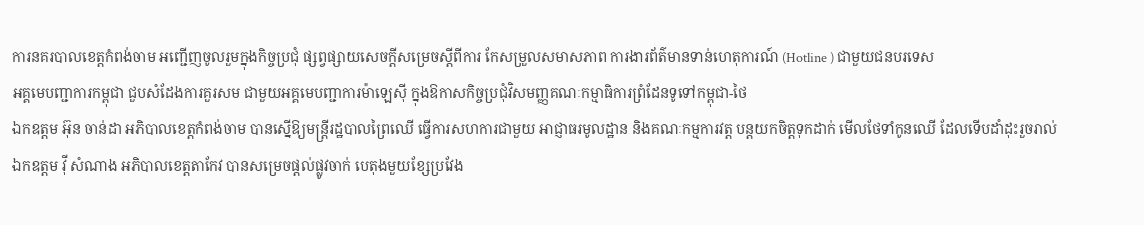ការនគរបាលខេត្តកំពង់ចាម អញ្ជើញចូលរួមក្នុងកិច្ចប្រជុំ ផ្សព្វផ្សាយសេចក្តីសម្រេចស្តីពីការ កែសម្រួលសមាសភាព ការងារព័ត៌មានទាន់ហេតុការណ៍ (Hotline ) ជាមួយជនបរទេស
អគ្គមេបញ្ជាការកម្ពុជា ជួបសំដែងការគួរសម ជាមួយអគ្គមេបញ្ជាការម៉ាឡេសុី ក្នុងឱកាសកិច្ចប្រជុំវិសមញ្ញគណៈកម្មាធិការព្រំដែនទូទៅកម្ពុជា-ថៃ
ឯកឧត្តម អ៊ុន ចាន់ដា អភិបាលខេត្តកំពង់ចាម បានស្នើឱ្យមន្ត្រីរដ្ឋបាលព្រៃឈើ ធ្វើការសហការជាមួយ អាជ្ញាធរមូលដ្ឋាន និងគណៈកម្មការវត្ត បន្តយកចិត្តទុកដាក់ មើលថែទាំកូនឈើ ដែលទើបដាំដុះរួចរាល់
ឯកឧត្តម វ៉ី សំណាង អភិបាលខេត្តតាកែវ បានសម្រេចផ្ដល់ផ្លូវចាក់ បេតុងមួយខ្សែប្រវែង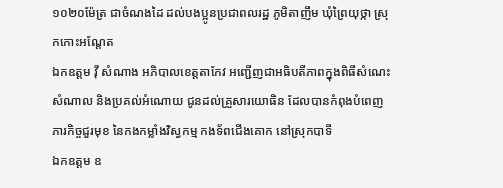១០២០ម៉ែត្រ ជាចំណងដៃ ដល់បងប្អូនប្រជាពលរដ្ឋ ភូមិតាញឹម ឃុំព្រៃយុថ្កា ស្រុកកោះអណ្ដែត
ឯកឧត្តម វ៉ី សំណាង អភិបាលខេត្តតាកែវ អញ្ជេីញជាអធិបតីភាពក្នុងពិធីសំណេះសំណាល និងប្រគល់អំណោយ ជូនដល់គ្រួសារយោធិន ដែលបានកំពុងបំពេញភារកិច្ចជួរមុខ នៃកងកម្លាំងវិស្វកម្ម កងទ័ពជេីងគោក នៅស្រុកបាទី
ឯកឧត្តម ឧ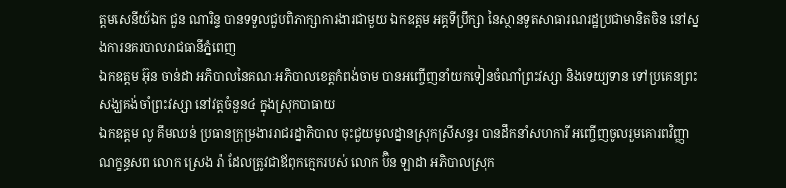ត្តមសេនីយ៍ឯក ជួន ណារិន្ទ បានទទួលជួបពិភាក្សាការងារជាមួយ ឯកឧត្តម អគ្គទីប្រឹក្សា នៃស្ថានទូតសាធារណរដ្ឋប្រជាមានិតចិន នៅស្នងការនគរបាលរាជធានីភ្នំពេញ
ឯកឧត្តម អ៊ុន ចាន់ដា អភិបាលនៃគណៈអភិបាលខេត្តកំពង់ចាម បានអញ្ចើញនាំយកទៀនចំណាំព្រះវស្សា និងទេយ្យទាន ទៅប្រគេនព្រះសង្ឃគង់ចាំព្រះវស្សា នៅវត្តចំនួន៤ ក្នុងស្រុកបាធាយ
ឯកឧត្តម លូ គឹមឈន់ ប្រធានក្រុម្រងាររាជរដ្នាភិបាល ចុះជួយមូលដ្នានស្រុកស្រីសន្ធរ បានដឹកនាំសហការី អញ្ចើញចូលរួមគោរពវិញ្ញាណក្ខន្ធសព លោក ស្រេង រ៉ា ដែលត្រូវជាឪពុកក្មេករបស់ លោក ប៊ិន ឡាដា អភិបាលស្រុក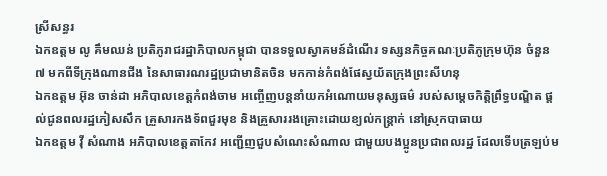ស្រីសន្ធរ
ឯកឧត្តម លូ គឹមឈន់ ប្រតិភូរាជរដ្ឋាភិបាលកម្ពុជា បានទទួលស្វាគមន៍ដំណើរ ទស្សនកិច្ចគណៈប្រតិភូក្រុមហ៊ុន ចំនួន ៧ មកពីទីក្រុងណានជីង នៃសាធារណរដ្ឋប្រជាមានិតចិន មកកាន់កំពង់ផែស្វយ័តក្រុងព្រះសីហនុ
ឯកឧត្តម អ៊ុន ចាន់ដា អភិបាលខេត្តកំពង់ចាម អញ្ចើញបន្តនាំយកអំណោយមនុស្សធម៌ របស់សម្តេចកិត្តិព្រឹទ្ធបណ្ឌិត ផ្តល់ជូនពលរដ្ឋភៀសសឹក គ្រួសារកងទ័ពជួរមុខ និងគ្រួសាររងគ្រោះដោយខ្យល់កន្ត្រាក់ នៅស្រុកបាធាយ
ឯកឧត្តម វ៉ី សំណាង អភិបាលខេត្តតាកែវ អញ្ជើញជួបសំណេះសំណាល ជាមួយបងប្អូនប្រជាពលរដ្ឋ ដែលទើបត្រឡប់ម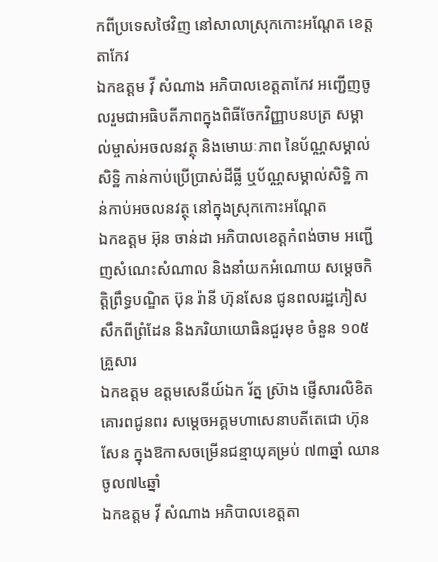កពីប្រទេសថៃវិញ នៅសាលាស្រុកកោះអណ្តែត ខេត្តតាកែវ
ឯកឧត្តម វ៉ី សំណាង អភិបាលខេត្តតាកែវ អញ្ជើញចូលរួមជាអធិបតីភាពក្នុងពិធីចែកវិញ្ញាបនបត្រ សម្គាល់ម្ចាស់អចលនវត្ថុ និងមោឃៈភាព នៃប័ណ្ណសម្គាល់សិទ្ឋិ កាន់កាប់ប្រើប្រាស់ដីធ្លី ឬប័ណ្ណសម្គាល់សិទ្ឋិ កាន់កាប់អចលនវត្ថុ នៅក្នុងស្រុកកោះអណ្តែត
ឯកឧត្តម អ៊ុន ចាន់ដា អភិបាលខេត្តកំពង់ចាម អញ្ជើញសំណេះសំណាល និងនាំយកអំណោយ សម្តេចកិត្តិព្រឹទ្ធបណ្ឌិត ប៊ុន រ៉ានី ហ៊ុនសែន ជូនពលរដ្ឋភៀសសឹកពីព្រំដែន និងភរិយាយោធិនជួរមុខ ចំនួន ១០៥ គ្រួសារ
ឯកឧត្តម ឧត្តមសេនីយ៍ឯក រ័ត្ន ស្រ៊ាង ផ្ញើសារលិខិតគោរពជូនពរ សម្ដេចអគ្គមហាសេនាបតីតេជោ ហ៊ុន សែន ក្នុងឱកាសចម្រើនជន្មាយុគម្រប់ ៧៣ឆ្នាំ ឈានចូល៧៤ឆ្នាំ
ឯកឧត្តម វ៉ី សំណាង អភិបាលខេត្តតា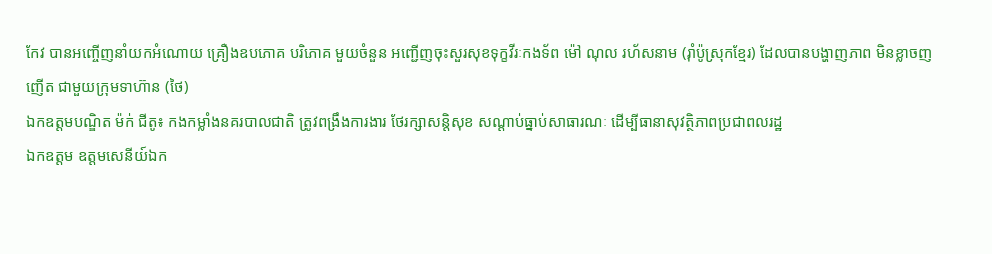កែវ បានអញ្ចើញនាំយកអំណោយ គ្រឿងឧបភោគ បរិភោគ មួយចំនួន អញ្ជើញចុះសួរសុខទុក្ខវីរៈកងទ័ព ម៉ៅ ណុល រហ័សនាម (រ៉ាំប៉ូស្រុកខ្មែរ) ដែលបានបង្ហាញភាព មិនខ្លាចញញើត ជាមួយក្រុមទាហ៊ាន (ថៃ)
ឯកឧត្តមបណ្ឌិត ម៉ក់ ជីតូ៖ កងកម្លាំងនគរបាលជាតិ ត្រូវពង្រឹងការងារ ថែរក្សាសន្តិសុខ សណ្ដាប់ធ្នាប់សាធារណៈ ដើម្បីធានាសុវត្ថិភាពប្រជាពលរដ្ឋ
ឯកឧត្តម ឧត្តមសេនីយ៍ឯក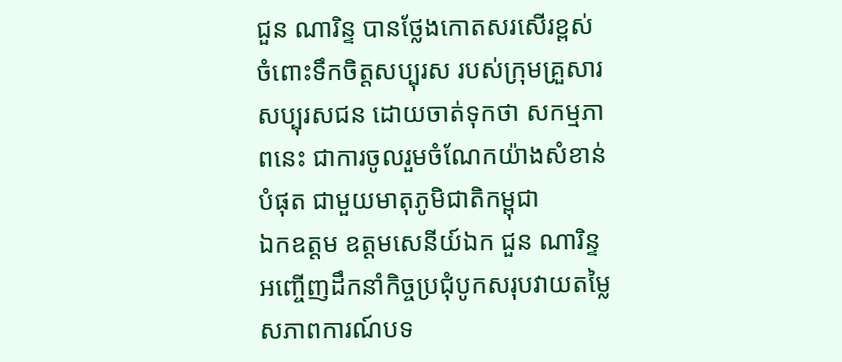ជួន ណារិន្ទ បានថ្លែងកោតសរសើរខ្ពស់ ចំពោះទឹកចិត្តសប្បុរស របស់ក្រុមគ្រួសារសប្បុរសជន ដោយចាត់ទុកថា សកម្មភាពនេះ ជាការចូលរួមចំណែកយ៉ាងសំខាន់បំផុត ជាមួយមាតុភូមិជាតិកម្ពុជា
ឯកឧត្តម ឧត្តមសេនីយ៍ឯក ជួន ណារិន្ទ អញ្ចើញដឹកនាំកិច្ចប្រជុំបូកសរុបវាយតម្លៃ សភាពការណ៍បទ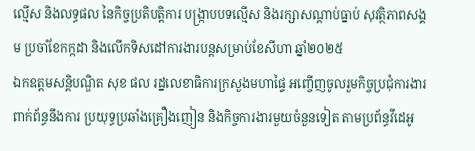ល្មើស និងលទ្ធផល នៃកិច្ចប្រតិបត្តិការ បង្រ្កាបបទល្មើស និងរក្សាសណ្តាប់ធ្នាប់ សុវត្ថិភាពសង្គម ប្រចាំខែកក្កដា និងលើកទិសដៅការងារបន្តសម្រាប់ខែសីហា ឆ្នាំ២០២៥
ឯកឧត្ដមសន្តិបណ្ឌិត សុខ ផល រដ្នលេខាធិការក្រសួងមហាផ្ទៃ អញ្ចើញចូលរួមកិច្ចប្រជុំការងារពាក់ព័ន្ធនឹងការ ប្រយុទ្ធប្រឆាំងគ្រឿងញៀន និងកិច្ចការងារមួយចំនួនទៀត តាមប្រព័ន្ធវីដេអូ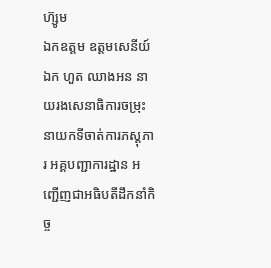ហ៊្សូម
ឯកឧត្តម ឧត្ដមសេនីយ៍ឯក ហួត ឈាងអន នាយរងសេនាធិការចម្រុះ នាយកទីចាត់ការភស្តុភារ អគ្គបញ្ជាការដ្ឋាន អញ្ជើញជាអធិបតីដឹកនាំកិច្ច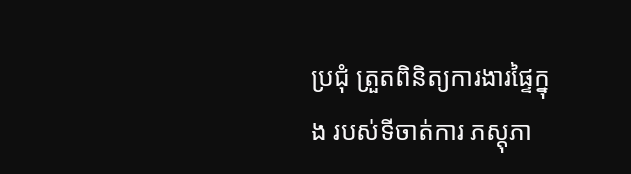ប្រជុំ ត្រួតពិនិត្យការងារផ្ទៃក្នុង របស់ទីចាត់ការ ភស្តុភា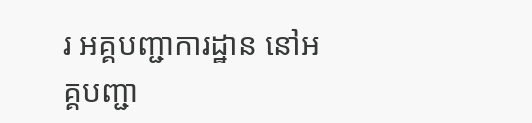រ អគ្គបញ្ជាការដ្ឋាន នៅអគ្គបញ្ជា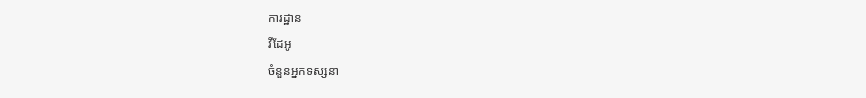ការដ្ឋាន
វីដែអូ
ចំនួនអ្នកទស្សនា